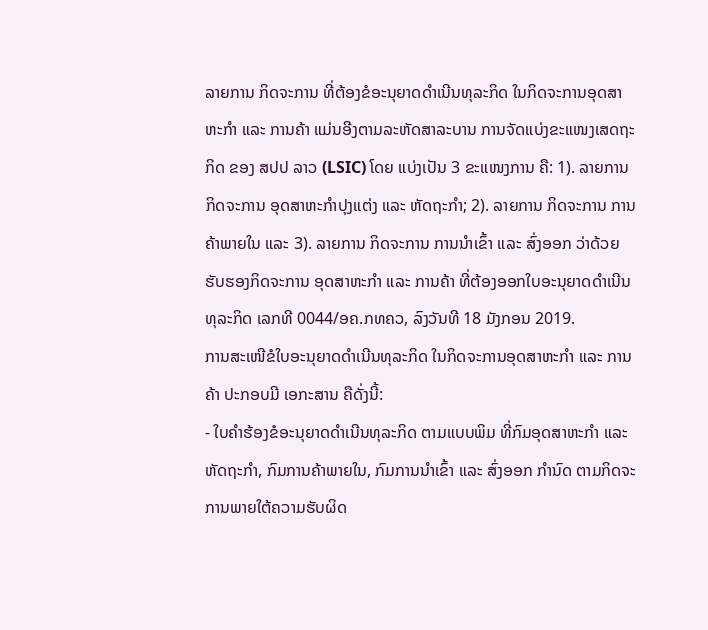ລາຍການ ກິດຈະການ ທີ່ຕ້ອງຂໍອະນຸຍາດດຳເນີນທຸລະກິດ ໃນກິດຈະການອຸດສາຫະກຳ ແລະ ການຄ້າ ແມ່ນອີງຕາມລະຫັດສາລະບານ ການຈັດແບ່ງຂະແໜງເສດຖະກິດ ຂອງ ສປປ ລາວ (LSIC) ໂດຍ ແບ່ງເປັນ 3 ຂະແໜງການ ຄື: 1). ລາຍການ ກິດຈະການ ອຸດສາຫະກໍາປຸງແຕ່ງ ແລະ ຫັດຖະກໍາ; 2). ລາຍການ ກິດຈະການ ການຄ້າພາຍໃນ ແລະ 3). ລາຍການ ກິດຈະການ ການນຳເຂົ້າ ແລະ ສົ່ງອອກ ວ່າດ້ວຍ ຮັບຮອງກິດຈະການ ອຸດສາຫະກໍາ ແລະ ການຄ້າ ທີ່ຕ້ອງອອກໃບອະນຸຍາດດໍາເນີນທຸລະກິດ ເລກທີ 0044/ອຄ.ກທຄວ, ລົງວັນທີ 18 ມັງກອນ 2019.
ການສະເໜີຂໍໃບອະນຸຍາດດຳເນີນທຸລະກິດ ໃນກິດຈະການອຸດສາຫະກຳ ແລະ ການຄ້າ ປະກອບມີ ເອກະສານ ຄືດັ່ງນີ້:
- ໃບຄໍາຮ້ອງຂໍອະນຸຍາດດໍາເນີນທຸລະກິດ ຕາມແບບພິມ ທີ່ກົມອຸດສາຫະກຳ ແລະ ຫັດຖະກຳ, ກົມການຄ້າພາຍໃນ, ກົມການນໍາເຂົ້າ ແລະ ສົ່ງອອກ ກຳນົດ ຕາມກິດຈະການພາຍໃຕ້ຄວາມຮັບຜິດ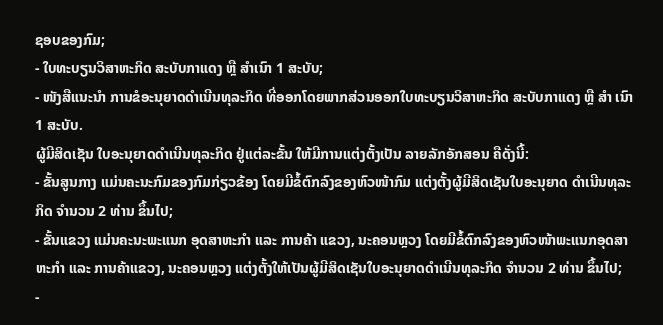ຊອບຂອງກົມ;
- ໃບທະບຽນວິສາຫະກິດ ສະບັບກາແດງ ຫຼື ສຳເນົາ 1 ສະບັບ;
- ໜັງສືແນະນຳ ການຂໍອະນຸຍາດດຳເນີນທຸລະກິດ ທີ່ອອກໂດຍພາກສ່ວນອອກໃບທະບຽນວິສາຫະກິດ ສະບັບກາແດງ ຫຼື ສຳ ເນົາ 1 ສະບັບ.
ຜູ້ມີສິດເຊັນ ໃບອະນຸຍາດດຳເນີນທຸລະກິດ ຢູ່ແຕ່ລະຂັ້ນ ໃຫ້ມີການແຕ່ງຕັ້ງເປັນ ລາຍລັກອັກສອນ ຄືດັ່ງນີ້:
- ຂັ້ນສູນກາງ ແມ່ນຄະນະກົມຂອງກົມກ່ຽວຂ້ອງ ໂດຍມີຂໍ້ຕົກລົງຂອງຫົວໜ້າກົມ ແຕ່ງຕັ້ງຜູ້ມີສິດເຊັນໃບອະນຸຍາດ ດຳເນີນທຸລະກິດ ຈຳນວນ 2 ທ່ານ ຂຶ້ນໄປ;
- ຂັ້ນແຂວງ ແມ່ນຄະນະພະແນກ ອຸດສາຫະກຳ ແລະ ການຄ້າ ແຂວງ, ນະຄອນຫຼວງ ໂດຍມີຂໍ້ຕົກລົງຂອງຫົວໜ້າພະແນກອຸດສາຫະກຳ ແລະ ການຄ້າແຂວງ, ນະຄອນຫຼວງ ແຕ່ງຕັ້ງໃຫ້ເປັນຜູ້ມີສິດເຊັນໃບອະນຸຍາດດຳເນີນທຸລະກິດ ຈຳນວນ 2 ທ່ານ ຂຶ້ນໄປ;
-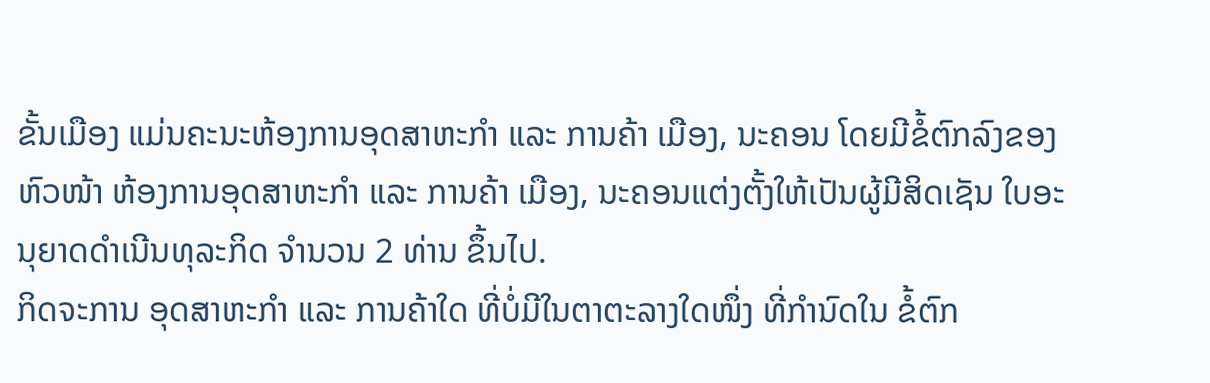ຂັ້ນເມືອງ ແມ່ນຄະນະຫ້ອງການອຸດສາຫະກຳ ແລະ ການຄ້າ ເມືອງ, ນະຄອນ ໂດຍມີຂໍ້ຕົກລົງຂອງຫົວໜ້າ ຫ້ອງການອຸດສາຫະກຳ ແລະ ການຄ້າ ເມືອງ, ນະຄອນແຕ່ງຕັ້ງໃຫ້ເປັນຜູ້ມີສິດເຊັນ ໃບອະນຸຍາດດຳເນີນທຸລະກິດ ຈຳນວນ 2 ທ່ານ ຂຶ້ນໄປ.
ກິດຈະການ ອຸດສາຫະກຳ ແລະ ການຄ້າໃດ ທີ່ບໍ່ມີໃນຕາຕະລາງໃດໜຶ່ງ ທີ່ກຳນົດໃນ ຂໍ້ຕົກ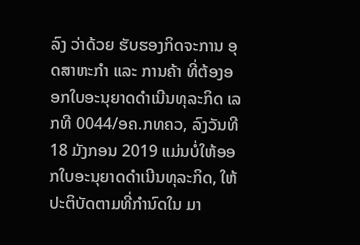ລົງ ວ່າດ້ວຍ ຮັບຮອງກິດຈະການ ອຸດສາຫະກໍາ ແລະ ການຄ້າ ທີ່ຕ້ອງອອກໃບອະນຸຍາດດໍາເນີນທຸລະກິດ ເລກທີ 0044/ອຄ.ກທຄວ, ລົງວັນທີ 18 ມັງກອນ 2019 ແມ່ນບໍ່ໃຫ້ອອກໃບອະນຸຍາດດຳເນີນທຸລະກິດ, ໃຫ້ປະຕິບັດຕາມທີ່ກຳນົດໃນ ມາ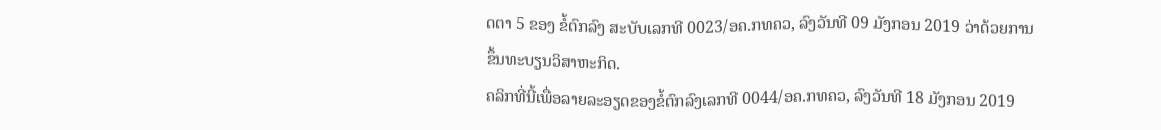ດຕາ 5 ຂອງ ຂໍ້ຕົກລົງ ສະບັບເລກທີ 0023/ອຄ.ກທຄວ, ລົງວັນທີ 09 ມັງກອນ 2019 ວ່າດ້ວຍການຂຶ້ນທະບຽນວິສາຫະກິດ.
ຄລິກທີ່ນີ້ເພື່ອລາຍລະອຽດຂອງຂໍ້ຕົກລົງເລກທີ 0044/ອຄ.ກທຄວ, ລົງວັນທີ 18 ມັງກອນ 2019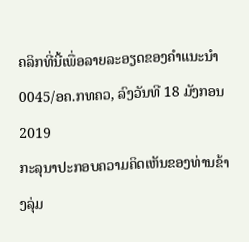ຄລິກທີ່ນີ້ເພື່ອລາຍລະອຽດຂອງຄຳແນະນຳ 0045/ອຄ.ກທຄວ, ລົງວັນທີ 18 ມັງກອນ 2019
ກະລຸນາປະກອບຄວາມຄິດເຫັນຂອງທ່ານຂ້າງລຸ່ມ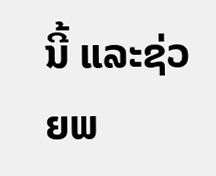ນີ້ ແລະຊ່ວຍພ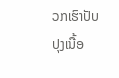ວກເຮົາປັບປຸງເນື້ອ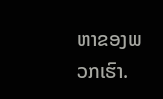ຫາຂອງພວກເຮົາ.